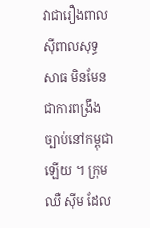វាជារឿងពាលស៊ីពាលសុទ្ធសាធ មិនមែនជាការពង្រឹងច្បាប់នៅកម្ពុជាឡើយ ។ ក្រុម ឈឺ ស៊ីម ដែល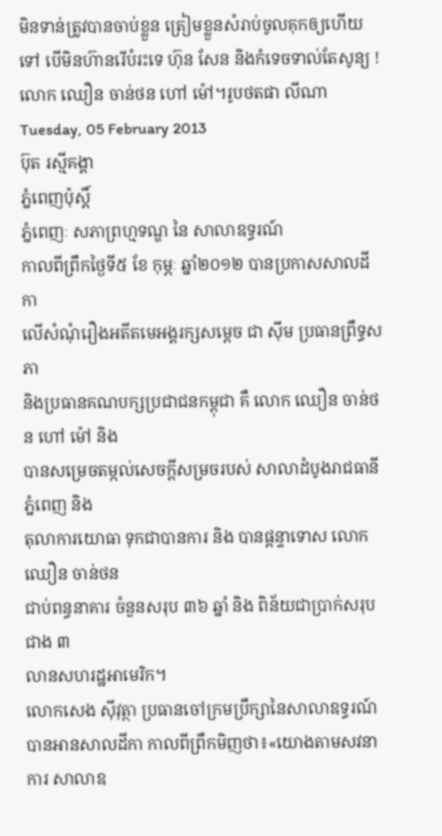មិនទាន់ត្រូវបានចាប់ខ្លួន ត្រៀមខ្លួនសំរាប់ចូលគុកឲ្យហើយទៅ បើមិនហ៊ានរើបំរះទេ ហ៊ុន សែន និងកំទេចទាល់តែសូន្យ !
លោក ឈឿន ចាន់ថន ហៅ ម៉ៅ។រូបថតផា លីណា
Tuesday, 05 February 2013
ប៊ុត រស្មីគង្គា
ភ្នំពេញប៉ុស្តិ៍
ភ្នំពេញៈ សភាព្រហ្មទណ្ឌ នៃ សាលាឧទ្ធរណ៍
កាលពីព្រឹកថ្ងៃទី៥ ខែ កុម្ភៈ ឆ្នាំ២០១២ បានប្រកាសសាលដីកា
លើសំណុំរឿងអតីតមេអង្គរក្សសម្តេច ជា ស៊ីម ប្រធានព្រឹទ្ធសភា
និងប្រធានគណបក្សប្រជាជនកម្ពុជា គឺ លោក ឈឿន ចាន់ថន ហៅ ម៉ៅ និង
បានសម្រេចតម្កល់សេចក្តីសម្រចរបស់ សាលាដំបូងរាជធានីភ្នំពេញ និង
តុលាការយោធា ទុកជាបានការ និង បានផ្តន្ទាទោស លោក ឈឿន ចាន់ថន
ជាប់ពន្ធនាគារ ចំនួនសរុប ៣៦ ឆ្នាំ និង ពិន័យជាប្រាក់សរុបជាង ៣
លានសហរដ្ឋអាមេរិក។
លោកសេង ស៊ីវុត្ថា ប្រធានចៅក្រមប្រឹក្សានៃសាលាឧទ្ធរណ៍
បានអានសាលដីកា កាលពីព្រឹកមិញថា៖«យោងតាមសវនាការ សាលាឧ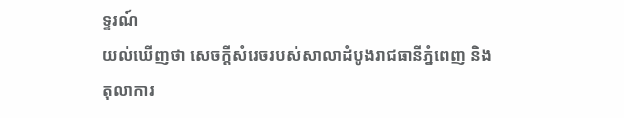ទ្ទរណ៍
យល់ឃើញថា សេចក្តីសំរេចរបស់សាលាដំបូងរាជធានីភ្នំពេញ និង
តុលាការ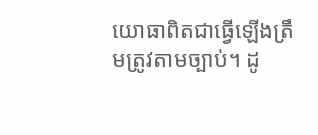យោធាពិតជាធ្វើឡើងត្រឹមត្រូវតាមច្បាប់។ ដូ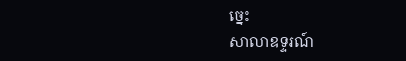ច្នេះ
សាលាឧទ្ទរណ៍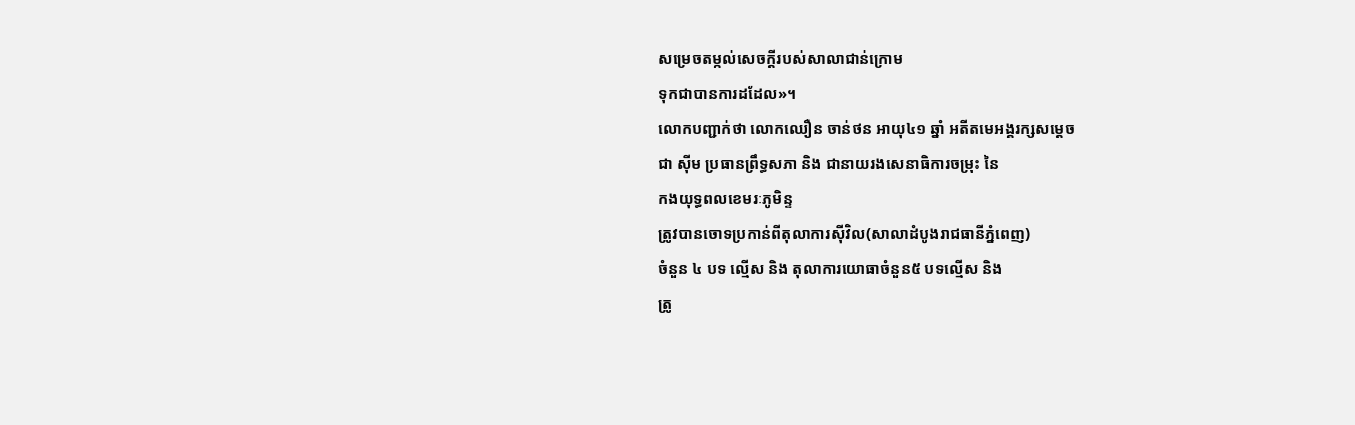សម្រេចតម្កល់សេចក្តីរបស់សាលាជាន់ក្រោម
ទុកជាបានការដដែល»។
លោកបញ្ជាក់ថា លោកឈឿន ចាន់ថន អាយុ៤១ ឆ្នាំ អតីតមេអង្គរក្សសម្តេច
ជា ស៊ីម ប្រធានព្រឹទ្ធសភា និង ជានាយរងសេនាធិការចម្រុះ នៃ
កងយុទ្ធពលខេមរៈភូមិន្ទ
ត្រូវបានចោទប្រកាន់ពីតុលាការស៊ីវិល(សាលាដំបូងរាជធានីភ្នំពេញ)
ចំនួន ៤ បទ ល្មើស និង តុលាការយោធាចំនួន៥ បទល្មើស និង
ត្រូ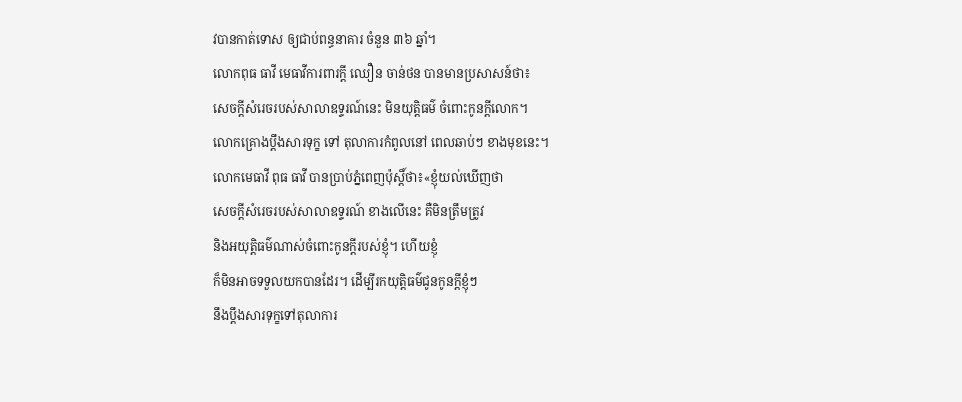វបានកាត់ទោស ឲ្យជាប់ពន្ធនាគារ ចំនួន ៣៦ ឆ្នាំ។
លោកពុធ ធាវី មេធាវីការពារក្តី ឈឿន ចាន់ថន បានមានប្រសាសន៍ថា៖
សេចក្តីសំរេចរបស់សាលាឧទ្ទរណ៍នេះ មិនយុត្តិធម៌ ចំពោះកូនក្តីលោក។
លោកគ្រោងប្តឹងសារទុក្ខ ទៅ តុលាការកំពូលនៅ ពេលឆាប់ៗ ខាងមុខនេះ។
លោកមេធាវី ពុធ ធាវី បានប្រាប់ភ្នំពេញប៉ុស្តិ៍ថា៖«ខ្ញុំយល់ឃើញថា
សេចក្តីសំរេចរបស់សាលាឧទ្ទរណ៍ ខាងលើនេះ គឺមិនត្រឹមត្រូវ
និងអយុត្តិធម៌ណាស់ចំពោះកូនក្តីរបស់ខ្ញុំ។ ហើយខ្ញុំ
ក៏មិនអាចទទួលយកបានដែរ។ ដើម្បីរកយុត្តិធម៌ជូនកូនក្តីខ្ញុំៗ
នឹងប្តឹងសារទុក្ខទៅតុលាការ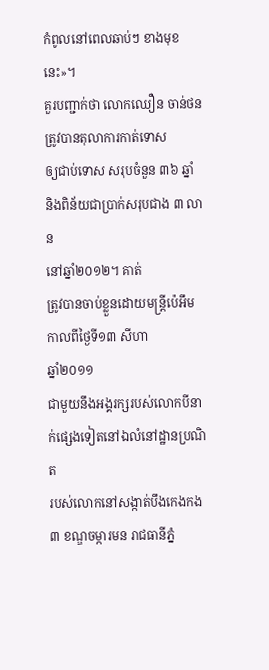កំពូលនៅពេលឆាប់ៗ ខាងមុខនេះ»។
គួរបញ្ជាក់ថា លោកឈឿន ចាន់ថន ត្រូវបានតុលាការកាត់ទោស
ឲ្យជាប់ទោស សរុបចំនួន ៣៦ ឆ្នាំ និងពិន័យជាប្រាក់សរុបជាង ៣ លាន
នៅឆ្នាំ២០១២។ គាត់
ត្រូវបានចាប់ខ្លួនដោយមន្រ្តីប៉េអឹមកាលពីថ្ងៃទី១៣ សីហា
ឆ្នាំ២០១១
ជាមួយនឹងអង្គរក្សរបស់លោកបីនាក់ផ្សេងទៀតនៅឯលំនៅដ្ឋានប្រណិត
របស់លោកនៅសង្កាត់បឹងកេងកង៣ ខណ្ឌចម្ការមន រាជធានីភ្នំ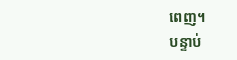ពេញ។
បន្ទាប់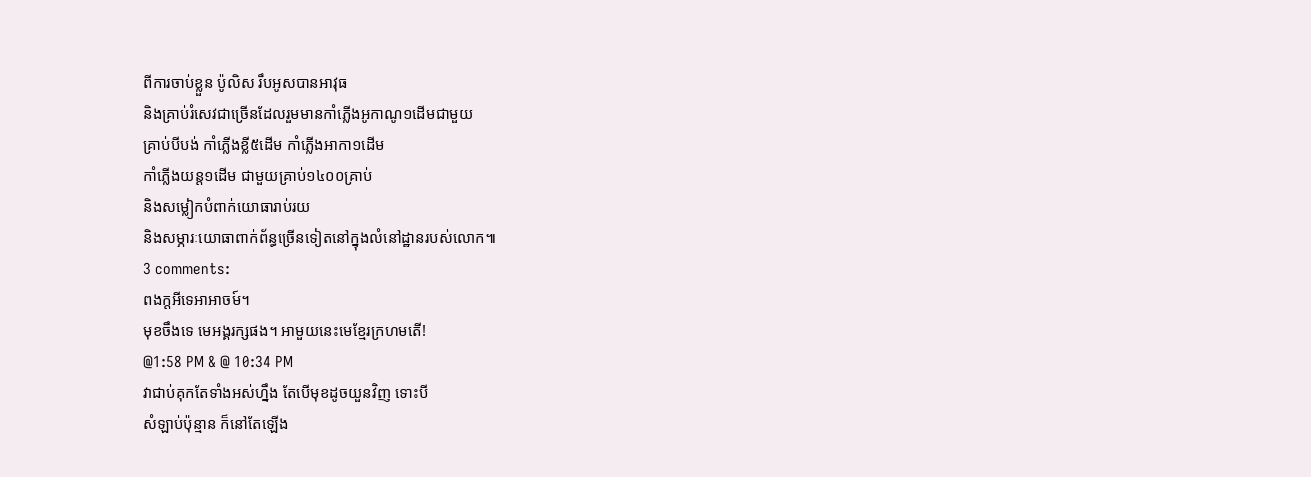ពីការចាប់ខ្លួន ប៉ូលិស រឹបអូសបានអាវុធ
និងគ្រាប់រំសេវជាច្រើនដែលរួមមានកាំភ្លើងអូកាណូ១ដើមជាមួយ
គ្រាប់បីបង់ កាំភ្លើងខ្លី៥ដើម កាំភ្លើងអាកា១ដើម
កាំភ្លើងយន្ត១ដើម ជាមួយគ្រាប់១៤០០គ្រាប់
និងសម្លៀកបំពាក់យោធារាប់រយ
និងសម្ភារៈយោធាពាក់ព័ន្ធច្រើនទៀតនៅក្នុងលំនៅដ្ឋានរបស់លោក៕
3 comments:
ពងក្តអីទេអាអាចម៍។
មុខចឹងទេ មេអង្គរក្សផង។ អាមួយនេះមេខ្មែរក្រហមតើ!
@1:58 PM & @ 10:34 PM
វាជាប់គុកតែទាំងអស់ហ្នឹង តែបើមុខដូចយួនវិញ ទោះបី
សំឡាប់ប៉ុន្មាន ក៏នៅតែឡើង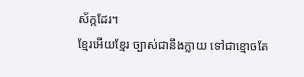ស័ក្កដែរ។
ខ្មែរអើយខ្មែរ ច្បាស់ជានឹងក្លាយ ទៅជាខ្មោចតែ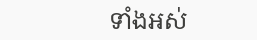ទាំងអស់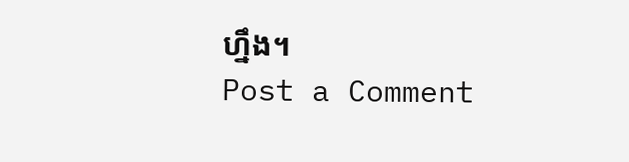ហ្នឹង។
Post a Comment